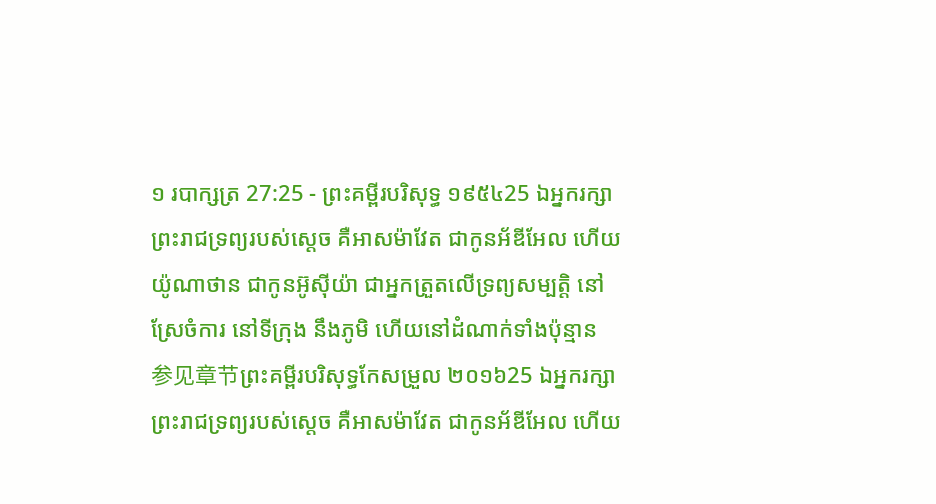១ របាក្សត្រ 27:25 - ព្រះគម្ពីរបរិសុទ្ធ ១៩៥៤25 ឯអ្នករក្សាព្រះរាជទ្រព្យរបស់ស្តេច គឺអាសម៉ាវែត ជាកូនអ័ឌីអែល ហើយយ៉ូណាថាន ជាកូនអ៊ូស៊ីយ៉ា ជាអ្នកត្រួតលើទ្រព្យសម្បត្តិ នៅស្រែចំការ នៅទីក្រុង នឹងភូមិ ហើយនៅដំណាក់ទាំងប៉ុន្មាន 参见章节ព្រះគម្ពីរបរិសុទ្ធកែសម្រួល ២០១៦25 ឯអ្នករក្សាព្រះរាជទ្រព្យរបស់ស្តេច គឺអាសម៉ាវែត ជាកូនអ័ឌីអែល ហើយ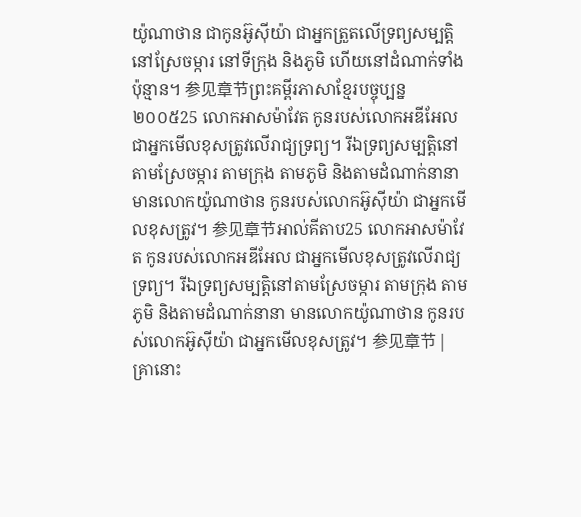យ៉ូណាថាន ជាកូនអ៊ូស៊ីយ៉ា ជាអ្នកត្រួតលើទ្រព្យសម្បត្តិ នៅស្រែចម្ការ នៅទីក្រុង និងភូមិ ហើយនៅដំណាក់ទាំងប៉ុន្មាន។ 参见章节ព្រះគម្ពីរភាសាខ្មែរបច្ចុប្បន្ន ២០០៥25 លោកអាសម៉ាវែត កូនរបស់លោកអឌីអែល ជាអ្នកមើលខុសត្រូវលើរាជ្យទ្រព្យ។ រីឯទ្រព្យសម្បត្តិនៅតាមស្រែចម្ការ តាមក្រុង តាមភូមិ និងតាមដំណាក់នានា មានលោកយ៉ូណាថាន កូនរបស់លោកអ៊ូស៊ីយ៉ា ជាអ្នកមើលខុសត្រូវ។ 参见章节អាល់គីតាប25 លោកអាសម៉ាវែត កូនរបស់លោកអឌីអែល ជាអ្នកមើលខុសត្រូវលើរាជ្យទ្រព្យ។ រីឯទ្រព្យសម្បត្តិនៅតាមស្រែចម្ការ តាមក្រុង តាមភូមិ និងតាមដំណាក់នានា មានលោកយ៉ូណាថាន កូនរបស់លោកអ៊ូស៊ីយ៉ា ជាអ្នកមើលខុសត្រូវ។ 参见章节 |
គ្រានោះ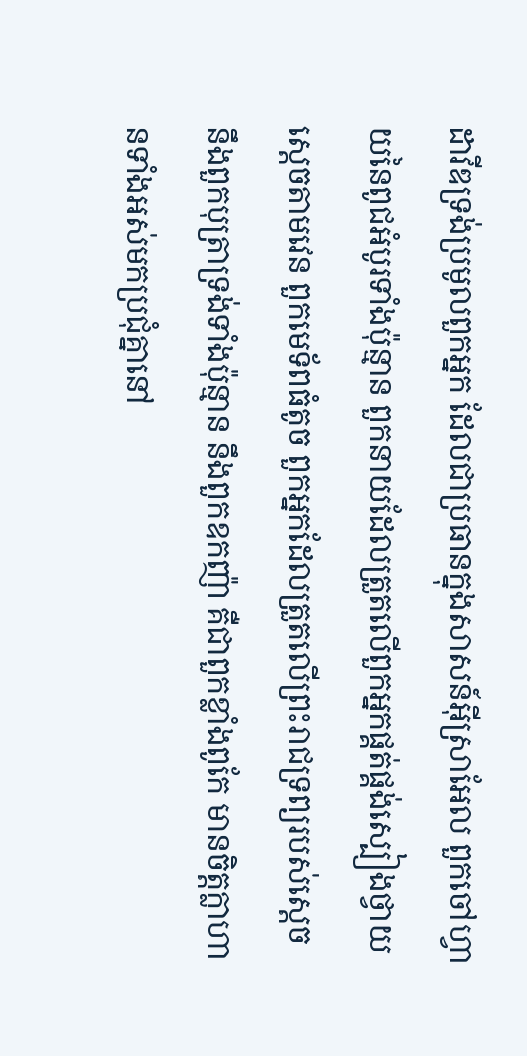ដាវីឌទ្រង់ប្រមូលពួកអ្នក ដែលជាប្រធានក្នុងសាសន៍អ៊ីស្រាអែល ពួកចៅហ្វាយនៃពូជអំបូរទាំងប៉ុន្មាន ពួកនាយដែលត្រួតលើពួកអ្នកផ្គត់ផ្គង់ស្បៀងថ្វាយស្តេចតាមវេន ពួកមេទ័ពធំតូច ពួកអ្នកដែលត្រួតលើព្រះរាជទ្រព្យរបស់ស្តេច នឹងពួកបុត្រាទ្រង់ទាំងប៉ុន្មាន នឹងពួកឧកញ៉ា គឺជាពួកខ្លាំងពូកែ មានចិត្តក្លាហានទាំងអស់មកប្រជុំគ្នានៅ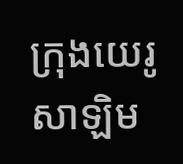ក្រុងយេរូសាឡិម